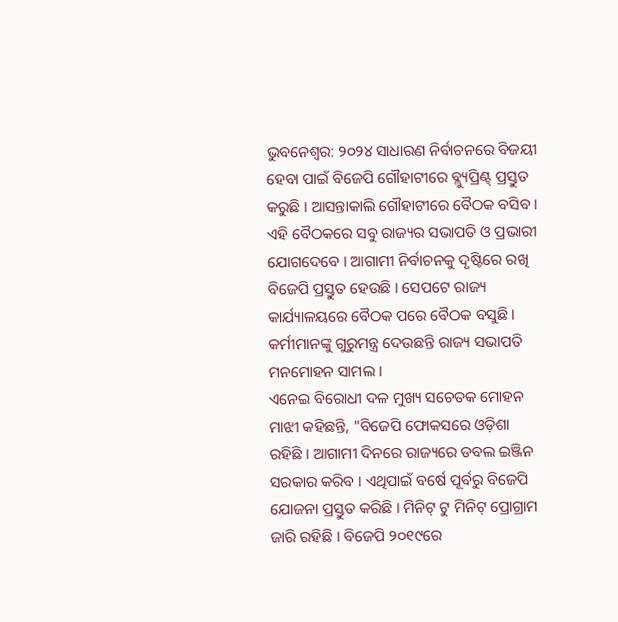ଭୁବନେଶ୍ବର: ୨୦୨୪ ସାଧାରଣ ନିର୍ବାଚନରେ ବିଜୟୀ ହେବା ପାଇଁ ବିଜେପି ଗୌହାଟୀରେ ବ୍ଲ୍ୟୁପ୍ରିଣ୍ଟ୍ ପ୍ରସ୍ତୁତ କରୁଛି । ଆସନ୍ତାକାଲି ଗୌହାଟୀରେ ବୈଠକ ବସିବ । ଏହି ବୈଠକରେ ସବୁ ରାଜ୍ୟର ସଭାପତି ଓ ପ୍ରଭାରୀ ଯୋଗଦେବେ । ଆଗାମୀ ନିର୍ବାଚନକୁ ଦୃଷ୍ଟିରେ ରଖି ବିଜେପି ପ୍ରସ୍ତୁତ ହେଉଛି । ସେପଟେ ରାଜ୍ୟ କାର୍ଯ୍ୟାଳୟରେ ବୈଠକ ପରେ ବୈଠକ ବସୁଛି । କର୍ମୀମାନଙ୍କୁ ଗୁରୁମନ୍ତ୍ର ଦେଉଛନ୍ତି ରାଜ୍ୟ ସଭାପତି ମନମୋହନ ସାମଲ ।
ଏନେଇ ବିରୋଧୀ ଦଳ ମୁଖ୍ୟ ସଚେତକ ମୋହନ ମାଝୀ କହିଛନ୍ତି, "ବିଜେପି ଫୋକସରେ ଓଡ଼ିଶା ରହିଛି । ଆଗାମୀ ଦିନରେ ରାଜ୍ୟରେ ଡବଲ ଇଞ୍ଜିନ ସରକାର କରିବ । ଏଥିପାଇଁ ବର୍ଷେ ପୂର୍ବରୁ ବିଜେପି ଯୋଜନା ପ୍ରସ୍ତୁତ କରିଛି । ମିନିଟ୍ ଟୁ ମିନିଟ୍ ପ୍ରୋଗ୍ରାମ ଜାରି ରହିଛି । ବିଜେପି ୨୦୧୯ରେ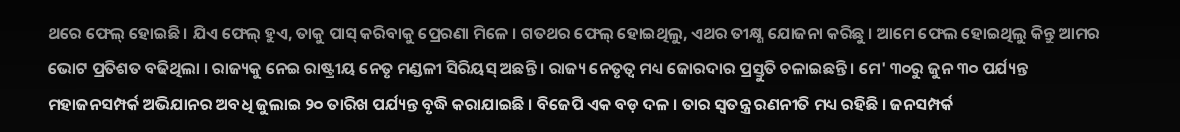ଥରେ ଫେଲ୍ ହୋଇଛି । ଯିଏ ଫେଲ୍ ହୁଏ, ତାକୁ ପାସ୍ କରିବାକୁ ପ୍ରେରଣା ମିଳେ । ଗତଥର ଫେଲ୍ ହୋଇଥିଲୁ, ଏଥର ତୀକ୍ଷ୍ଣ ଯୋଜନା କରିଛୁ । ଆମେ ଫେଲ ହୋଇଥିଲୁ କିନ୍ତୁ ଆମର ଭୋଟ ପ୍ରତିଶତ ବଢିଥିଲା । ରାଜ୍ୟକୁ ନେଇ ରାଷ୍ଟ୍ରୀୟ ନେତୃ ମଣ୍ଡଳୀ ସିରିୟସ୍ ଅଛନ୍ତି । ରାଜ୍ୟ ନେତୃତ୍ବ ମଧ୍ୟ ଜୋରଦାର ପ୍ରସ୍ତୁତି ଚଳାଇଛନ୍ତି । ମେ' ୩୦ରୁ ଜୁନ ୩୦ ପର୍ଯ୍ୟନ୍ତ ମହାଜନସମ୍ପର୍କ ଅଭିଯାନର ଅବଧି ଜୁଲାଇ ୨୦ ତାରିଖ ପର୍ଯ୍ୟନ୍ତ ବୃଦ୍ଧି କରାଯାଇଛି । ବିଜେପି ଏକ ବଡ଼ ଦଳ । ତାର ସ୍ବତନ୍ତ୍ର ରଣନୀତି ମଧ୍ୟ ରହିଛି । ଜନସମ୍ପର୍କ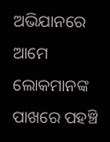ଅଭିଯାନରେ ଆମେ ଲୋକମାନଙ୍କ ପାଖରେ ପହଞ୍ଚି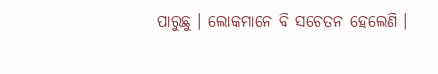ପାରୁଛୁ । ଲୋକମାନେ ବି ସଚେତନ ହେଲେଣି ।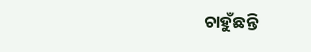ଚାହୁଁଛନ୍ତି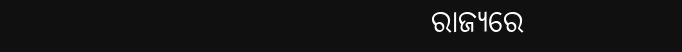ରାଜ୍ୟରେ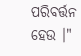ପରିବର୍ତ୍ତନ ହେଉ ।"